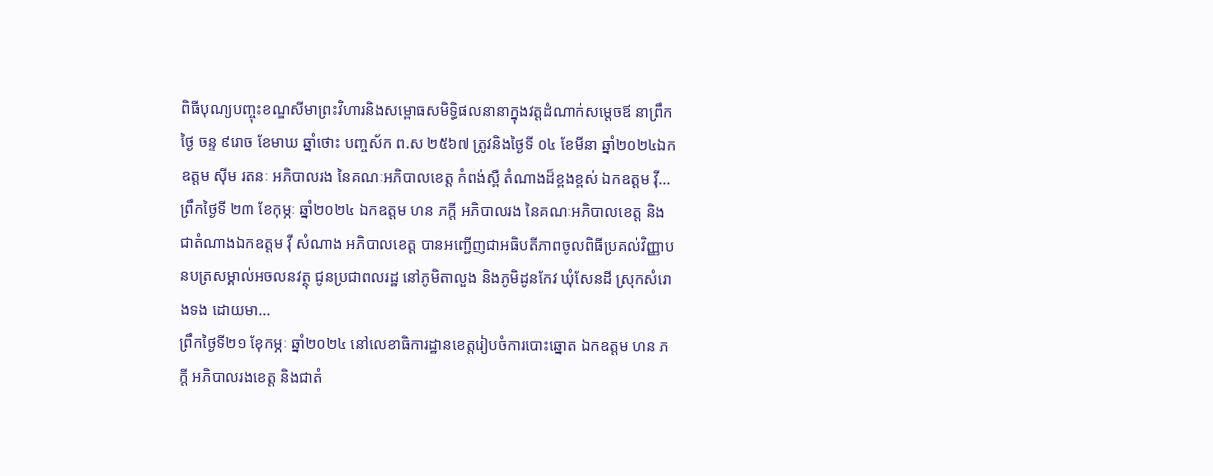ពិធីបុណ្យបញ្ចុះខណ្ឌសីមាព្រះវិហារនិងសម្ពោធសមិទ្ធិផលនានាក្នុងវត្តដំណាក់សម្តេចឪ នាព្រឹកថ្ងៃ ចន្ទ ៩រោច ខែមាឃ ឆ្នាំថោះ បញ្ចស័ក ព.ស ២៥៦៧ ត្រូវនិងថ្ងៃទី ០៤ ខែមីនា ឆ្នាំ២០២៤ឯកឧត្ដម ស៊ីម រតនៈ អភិបាលរង នៃគណៈអភិបាលខេត្ត កំពង់ស្ពឺ តំណាងដ៏ខ្ពងខ្ពស់ ឯកឧត្ដម វ៉ី...
ព្រឹកថ្ងៃទី ២៣ ខែកុម្ភៈ ឆ្នាំ២០២៤ ឯកឧត្ដម ហន ភក្តី អភិបាលរង នៃគណៈអភិបាលខេត្ត និងជាតំណាងឯកឧត្ដម វុី សំណាង អភិបាលខេត្ត បានអញ្ជើញជាអធិបតីភាពចូលពិធីប្រគល់វិញ្ញាបនបត្រសម្គាល់អចលនវត្ថុ ជូនប្រជាពលរដ្ឋ នៅភូមិតាលួង និងភូមិដូនកែវ ឃុំសែនដី ស្រុកសំរោងទង ដោយមា...
ព្រឹកថ្ងៃទី២១ ខែុកម្ភៈ ឆ្នាំ២០២៤ នៅលេខាធិការដ្ឋានខេត្តរៀបចំការបោះឆ្នោត ឯកឧត្ដម ហន ភក្តី អភិបាលរងខេត្ត និងជាតំ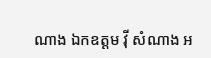ណាង ឯកឧត្ដម វុី សំណាង អ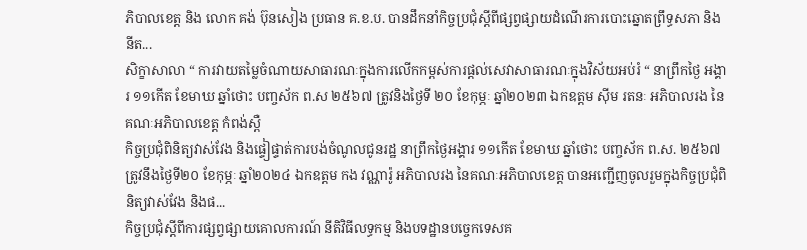ភិបាលខេត្ត និង លោក គង់ ប៊ុនសៀង ប្រធាន គ.ខ.ប. បានដឹកនាំកិច្ចប្រជុំស្តីពីផ្សព្វផ្សាយដំណើរការបោះឆ្នោតព្រឹទ្ធសភា និងនីត...
សិក្ខាសាលា “ ការវាយតម្លៃចំណាយសាធារណៈក្នុងការលើកកម្ពស់ការផ្តល់សេវាសាធារណៈក្នុងវិស័យអប់រំ “ នាព្រឹកថ្ងៃ អង្គារ ១១កើត ខែមាឃ ឆ្នាំថោះ បញ្ចស័ក ព.ស ២៥៦៧ ត្រូវនិងថ្ងៃទី ២០ ខែកុម្ភៈ ឆ្នាំ២០២៣ ឯកឧត្ដម ស៊ីម រតនៈ អភិបាលរង នៃគណៈអភិបាលខេត្ត កំពង់ស្ពឺ
កិច្ចប្រជុំពិនិត្យវាស់វែង និងផ្ទៀផ្ទាត់ការបង់ចំណូលជូនរដ្ឋ នាព្រឹកថ្ងៃអង្គារ ១១កើត ខែមាឃ ឆ្នាំថោះ បញ្ចស័ក ព.ស. ២៥៦៧ ត្រូវនឹងថ្ងៃទី២០ ខែកុម្ភៈ ឆ្នាំ២០២៤ ឯកឧត្តម កង វណ្ណារ៉ូ អភិបាលរង នៃគណៈអភិបាលខេត្ត បានអញ្ជើញចូលរួមក្នុងកិច្ចប្រជុំពិនិត្យវាស់វែង និងផ...
កិច្ចប្រជុំស្តីពីការផ្សព្វផ្សាយគោលការណ៍ នីតិវិធីលទ្ធកម្ម និងបទដ្ឋានបច្ចេកទេសគ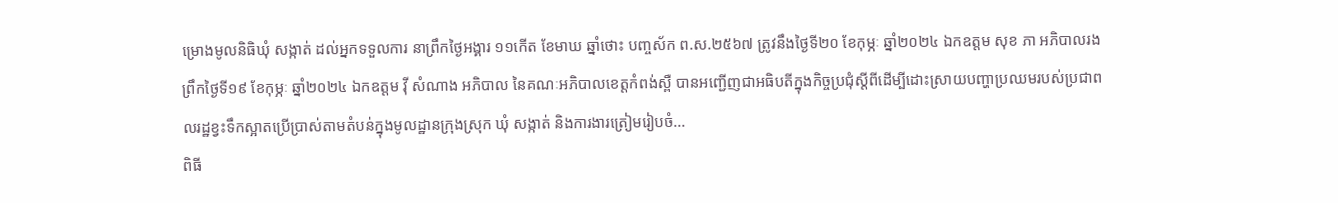ម្រោងមូលនិធិឃុំ សង្កាត់ ដល់អ្នកទទួលការ នាព្រឹកថ្ងៃអង្គារ ១១កើត ខែមាឃ ឆ្នាំថោះ បញ្ចស័ក ព.ស.២៥៦៧ ត្រូវនឹងថៃ្ងទី២០ ខែកុម្ភៈ ឆ្នាំ២០២៤ ឯកឧត្តម សុខ ភា អភិបាលរង
ព្រឹកថ្ងៃទី១៩ ខែកុម្ភៈ ឆ្នាំ២០២៤ ឯកឧត្តម វុី សំណាង អភិបាល នៃគណៈអភិបាលខេត្តកំពង់ស្ពឺ បានអញ្ជើញជាអធិបតីក្នុងកិច្ចប្រជុំស្ដីពីដើម្បីដោះស្រាយបញ្ហាប្រឈមរបស់ប្រជាពលរដ្ឋខ្វះទឹកស្អាតប្រើប្រាស់តាមតំបន់ក្នុងមូលដ្ឋានក្រុងស្រុក ឃុំ សង្កាត់ និងការងារត្រៀមរៀបចំ...
ពិធី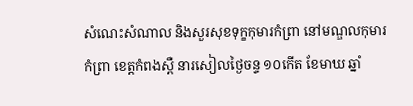សំណេះសំណាល និងសួរសុខទុក្ខកុមារកំព្រា នៅមណ្ឌលកុមារកំព្រា ខេត្តកំពងស្ពឺ នារសៀលថ្ងៃចន្ទ ១០កើត ខែមាឃ ឆ្នាំ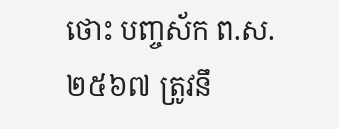ថោះ បញ្ចស័ក ព.ស. ២៥៦៧ ត្រូវនឹ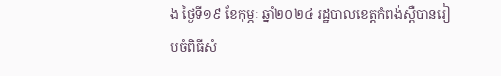ង ថ្ងៃទី១៩ ខែកុម្ភៈ ឆ្នាំ២០២៤ រដ្ឋបាលខេត្តកំពង់ស្ពឺបានរៀបចំពិធីសំ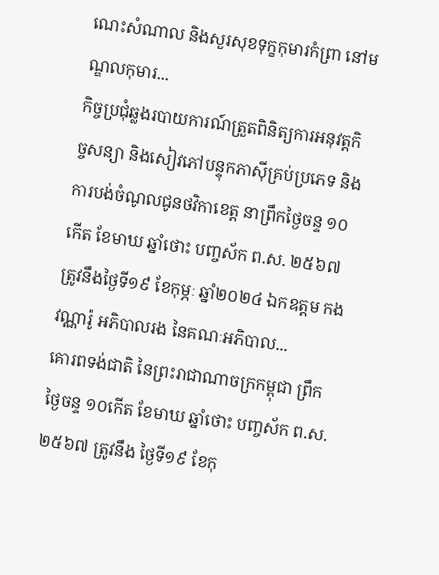ណេះសំណាល និងសួរសុខទុក្ខកុមារកំព្រា នៅមណ្ឌលកុមារ...
កិច្ចប្រជុំឆ្លងរបាយការណ៍ត្រួតពិនិត្យការអនុវត្តកិច្ចសន្យា និងសៀវភៅបន្ទុកភាស៊ីគ្រប់ប្រភេទ និងការបង់ចំណូលជូនថវិកាខេត្ត នាព្រឹកថ្ងៃចន្ទ ១០កើត ខែមាឃ ឆ្នាំថោះ បញ្ចស័ក ព.ស. ២៥៦៧ ត្រូវនឹងថ្ងៃទី១៩ ខែកុម្ភៈ ឆ្នាំ២០២៤ ឯកឧត្តម កង វណ្ណារ៉ូ អភិបាលរង នៃគណៈអភិបាល...
គោរពទង់ជាតិ នៃព្រះរាជាណាចក្រកម្ពុជា ព្រឹកថ្ងៃចន្ទ ១០កើត ខែមាឃ ឆ្នាំថោះ បញ្ចស័ក ព.ស. ២៥៦៧ ត្រូវនឹង ថ្ងៃទី១៩ ខែកុ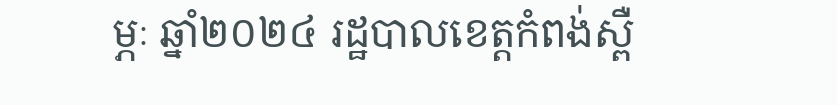ម្ភៈ ឆ្នាំ២០២៤ រដ្ឋបាលខេត្តកំពង់ស្ពឺ